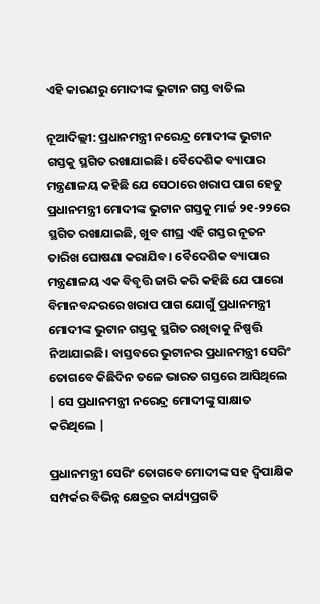ଏହି କାରଣରୁ ମୋଦୀଙ୍କ ଭୁଟାନ ଗସ୍ତ ବାତିଲ

ନୂଆଦିଲ୍ଲୀ: ପ୍ରଧାନମନ୍ତ୍ରୀ ନରେନ୍ଦ୍ର ମୋଦୀଙ୍କ ଭୁଟାନ ଗସ୍ତକୁ ସ୍ଥଗିତ ରଖାଯାଇଛି। ବୈଦେଶିକ ବ୍ୟାପାର ମନ୍ତ୍ରଣାଳୟ କହିଛି ଯେ ସେଠାରେ ଖରାପ ପାଗ ହେତୁ ପ୍ରଧାନମନ୍ତ୍ରୀ ମୋଦୀଙ୍କ ଭୁଟାନ ଗସ୍ତକୁ ମାର୍ଚ୍ଚ ୨୧-୨୨ରେ ସ୍ଥଗିତ ରଖାଯାଇଛି, ଖୁବ ଶୀଘ୍ର ଏହି ଗସ୍ତର ନୂତନ ତାରିଖ ଘୋଷଣା କରାଯିବ। ବୈଦେଶିକ ବ୍ୟାପାର ମନ୍ତ୍ରଣାଳୟ ଏକ ବିବୃତ୍ତି ଜାରି କରି କହିଛି ଯେ ପାରୋ ବିମାନବନ୍ଦରରେ ଖରାପ ପାଗ ଯୋଗୁଁ ପ୍ରଧାନମନ୍ତ୍ରୀ ମୋଦୀଙ୍କ ଭୁଟାନ ଗସ୍ତକୁ ସ୍ଥଗିତ ରଖିବାକୁ ନିଷ୍ପତ୍ତି ନିଆଯାଇଛି। ବାସ୍ତବରେ ଭୁଟାନର ପ୍ରଧାନମନ୍ତ୍ରୀ ସେରିଂ ତୋଗବେ କିଛିଦିନ ତଳେ ଭାରତ ଗସ୍ତରେ ଆସିଥିଲେ | ସେ ପ୍ରଧାନମନ୍ତ୍ରୀ ନରେନ୍ଦ୍ର ମୋଦୀଙ୍କୁ ସାକ୍ଷାତ କରିଥିଲେ |

ପ୍ରଧାନମନ୍ତ୍ରୀ ସେରିଂ ତୋଗବେ ମୋଦୀଙ୍କ ସହ ଦ୍ୱିପାକ୍ଷିକ ସମ୍ପର୍କର ବିଭିନ୍ନ କ୍ଷେତ୍ରର କାର୍ଯ୍ୟପ୍ରଗତି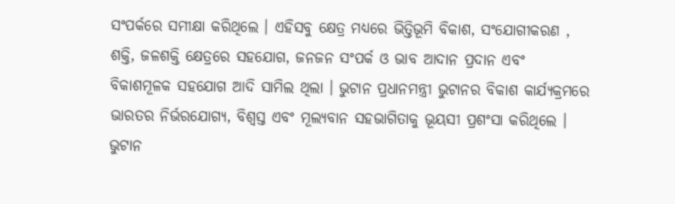ସଂପର୍କରେ ସମୀକ୍ଷା କରିଥିଲେ । ଏହିସବୁ କ୍ଷେତ୍ର ମଧ୍ୟରେ ଭିତ୍ତିଭୂମି ବିକାଶ, ସଂଯୋଗୀକରଣ , ଶକ୍ତି, ଜଳଶକ୍ତି କ୍ଷେତ୍ରରେ ସହଯୋଗ, ଜନଜନ ସଂପର୍କ ଓ ଭାବ ଆଦାନ ପ୍ରଦାନ ଏବଂ ବିକାଶମୂଳକ ସହଯୋଗ ଆଦି ସାମିଲ ଥିଲା । ଭୁଟାନ ପ୍ରଧାନମନ୍ତ୍ରୀ ଭୁଟାନର ବିକାଶ କାର୍ଯ୍ୟକ୍ରମରେ ଭାରତର ନିର୍ଭରଯୋଗ୍ୟ, ବିଶ୍ୱସ୍ତ ଏବଂ ମୂଲ୍ୟବାନ ସହଭାଗିତାକୁ ଭୂୟସୀ ପ୍ରଶଂସା କରିଥିଲେ । ଭୁଟାନ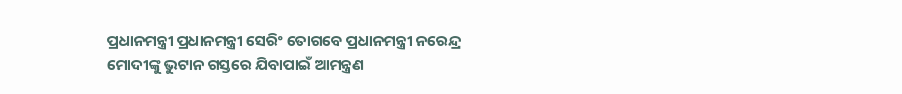ପ୍ରଧାନମନ୍ତ୍ରୀ ପ୍ରଧାନମନ୍ତ୍ରୀ ସେରିଂ ତୋଗବେ ପ୍ରଧାନମନ୍ତ୍ରୀ ନରେନ୍ଦ୍ର ମୋଦୀଙ୍କୁ ଭୁଟାନ ଗସ୍ତରେ ଯିବାପାଇଁ ଆମନ୍ତ୍ରଣ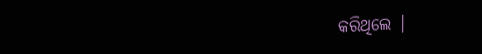କରିଥିଲେ |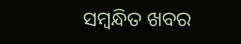ସମ୍ବନ୍ଧିତ ଖବର